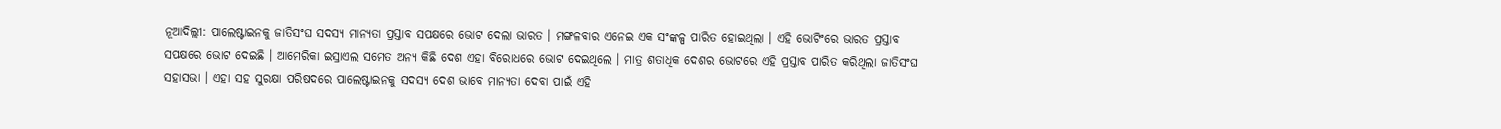ନୂଆଦିଲ୍ଲୀ: ପାଲେଷ୍ଟାଇନକୁ ଜାତିସଂଘ ସଦସ୍ୟ ମାନ୍ୟତା ପ୍ରସ୍ତାବ ସପକ୍ଷରେ ଭୋଟ ଦେଲା ଭାରତ । ମଙ୍ଗଳବାର ଏନେଇ ଏକ ସଂଙ୍କଳ୍ପ ପାରିତ ହୋଇଥିଲା । ଏହି ଭୋଟିଂରେ ଭାରତ ପ୍ରସ୍ତାବ ସପକ୍ଷରେ ଭୋଟ ଦେଇଛି । ଆମେରିକା ଇସ୍ରାଏଲ ସମେତ ଅନ୍ୟ କିଛି ଦେଶ ଏହା ବିରୋଧରେ ଭୋଟ ଦେଇଥିଲେ । ମାତ୍ର ଶତାଧିକ ଦେଶର ଭୋଟରେ ଏହି ପ୍ରସ୍ତାବ ପାରିତ କରିଥିଲା ଜାତିସଂଘ ସହାସଭା । ଏହା ସହ ସୁରକ୍ଷା ପରିଷଦରେ ପାଲେଷ୍ଟାଇନକୁ ସଦସ୍ୟ ଦେଶ ଭାବେ ମାନ୍ୟତା ଦେବା ପାଇଁ ଏହି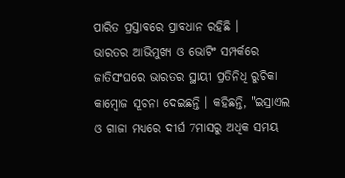ପାରିତ ପ୍ରସ୍ତାବରେ ପ୍ରାବଧାନ ରହିଛି ।
ଭାରତର ଆଭିମୁଖ୍ୟ ଓ ଭୋଟିଂ ସମ୍ପର୍କରେ ଜାତିସଂଘରେ ଭାରତର ସ୍ଥାୟୀ ପ୍ରତିନିଧି ରୁଚିକା କାମ୍ବୋଜ ସୂଚନା ଦେଇଛନ୍ତି । କହିଛନ୍ତି, "ଇସ୍ରାଏଲ ଓ ଗାଜା ମଧ୍ୟରେ ଦୀର୍ଘ 7ମାସରୁ ଅଧିକ ସମୟ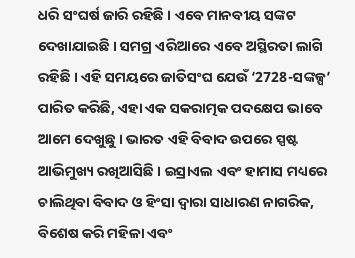ଧରି ସଂଘର୍ଷ ଜାରି ରହିଛି । ଏବେ ମାନବୀୟ ସଙ୍କଟ ଦେଖାଯାଇଛି । ସମଗ୍ର ଏରିଆରେ ଏବେ ଅସ୍ଥିରତା ଲାଗି ରହିଛି । ଏହି ସମୟରେ ଜାତିସଂଘ ଯେଉଁ ‘2728-ସଙ୍କଳ୍ପ’ ପାରିତ କରିଛି, ଏହା ଏକ ସକରାତ୍ମକ ପଦକ୍ଷେପ ଭାବେ ଆମେ ଦେଖୁଛୁ । ଭାରତ ଏହି ବିବାଦ ଉପରେ ସ୍ପଷ୍ଟ ଆଭିମୁଖ୍ୟ ରଖିଆସିଛି । ଇସ୍ରାଏଲ ଏବଂ ହାମାସ ମଧ୍ୟରେ ଚାଲିଥିବା ବିବାଦ ଓ ହିଂସା ଦ୍ବାରା ସାଧାରଣ ନାଗରିକ, ବିଶେଷ କରି ମହିଳା ଏବଂ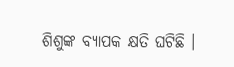ଶିଶୁଙ୍କ ବ୍ୟାପକ କ୍ଷତି ଘଟିଛି ।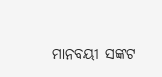ମାନବୟୀ ସଙ୍କଟ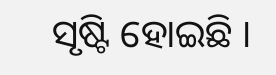ସୃଷ୍ଟି ହୋଇଛି ।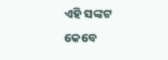ଏହି ସଙ୍କଟ କେବେ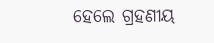ହେଲେ ଗ୍ରହଣୀୟ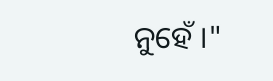ନୁହେଁ ।"